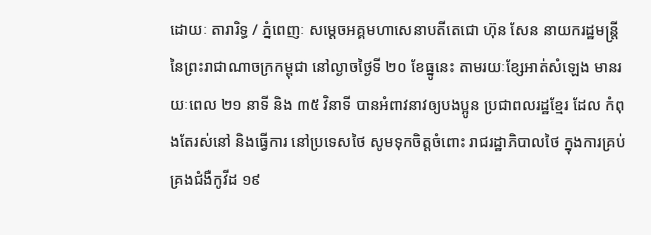ដោយៈ តារារិទ្ធ / ភ្នំពេញៈ សម្ដេចអគ្គមហាសេនាបតីតេជោ ហ៊ុន សែន នាយករដ្ឋមន្ត្រី នៃព្រះរាជាណាចក្រកម្ពុជា នៅល្ងាចថ្ងៃទី ២០ ខែធ្នូនេះ តាមរយៈខ្សែអាត់សំឡេង មានរយៈពេល ២១ នាទី និង ៣៥ វិនាទី បានអំពាវនាវឲ្យបងប្អូន ប្រជាពលរដ្ឋខ្មែរ ដែល កំពុងតែរស់នៅ និងធ្វើការ នៅប្រទេសថៃ សូមទុកចិត្ដចំពោះ រាជរដ្ឋាភិបាលថៃ ក្នុងការគ្រប់គ្រងជំងឺកូវីដ ១៩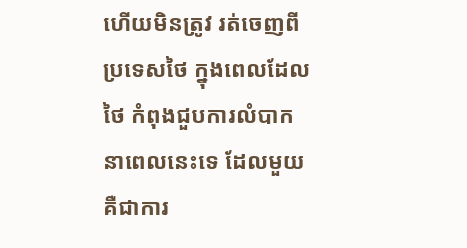ហើយមិនត្រូវ រត់ចេញពីប្រទេសថៃ ក្នុងពេលដែលថៃ កំពុងជួបការលំបាក នាពេលនេះទេ ដែលមួយគឺជាការ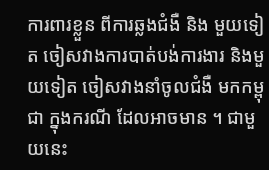ការពារខ្លួន ពីការឆ្លងជំងឺ និង មួយទៀត ចៀសវាងការបាត់បង់ការងារ និងមួយទៀត ចៀសវាងនាំចូលជំងឺ មកកម្ពុជា ក្នុងករណី ដែលអាចមាន ។ ជាមួយនេះ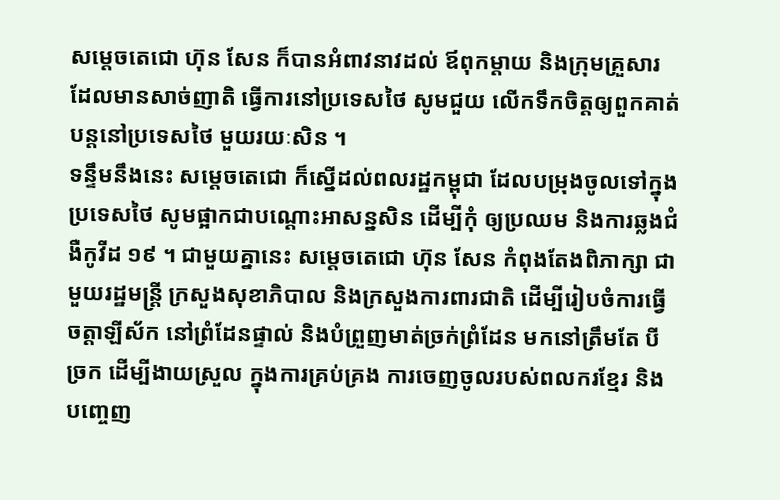សម្ដេចតេជោ ហ៊ុន សែន ក៏បានអំពាវនាវដល់ ឪពុកម្ដាយ និងក្រុមគ្រួសារ ដែលមានសាច់ញាតិ ធ្វើការនៅប្រទេសថៃ សូមជួយ លើកទឹកចិត្ដឲ្យពួកគាត់ បន្ដនៅប្រទេសថៃ មួយរយៈសិន ។
ទន្ទឹមនឹងនេះ សម្ដេចតេជោ ក៏ស្នើដល់ពលរដ្ឋកម្ពុជា ដែលបម្រុងចូលទៅក្នុងប្រទេសថៃ សូមផ្អាកជាបណ្ដោះអាសន្នសិន ដើម្បីកុំ ឲ្យប្រឈម និងការឆ្លងជំងឺកូវីដ ១៩ ។ ជាមួយគ្នានេះ សម្ដេចតេជោ ហ៊ុន សែន កំពុងតែងពិភាក្សា ជាមួយរដ្ឋមន្ដ្រី ក្រសួងសុខាភិបាល និងក្រសួងការពារជាតិ ដើម្បីរៀបចំការធ្វើចត្ដាឡីស័ក នៅព្រំដែនផ្ទាល់ និងបំព្រួញមាត់ច្រក់ព្រំដែន មកនៅត្រឹមតែ បីច្រក ដើម្បីងាយស្រួល ក្នុងការគ្រប់គ្រង ការចេញចូលរបស់ពលករខ្មែរ និងបញ្ចេញ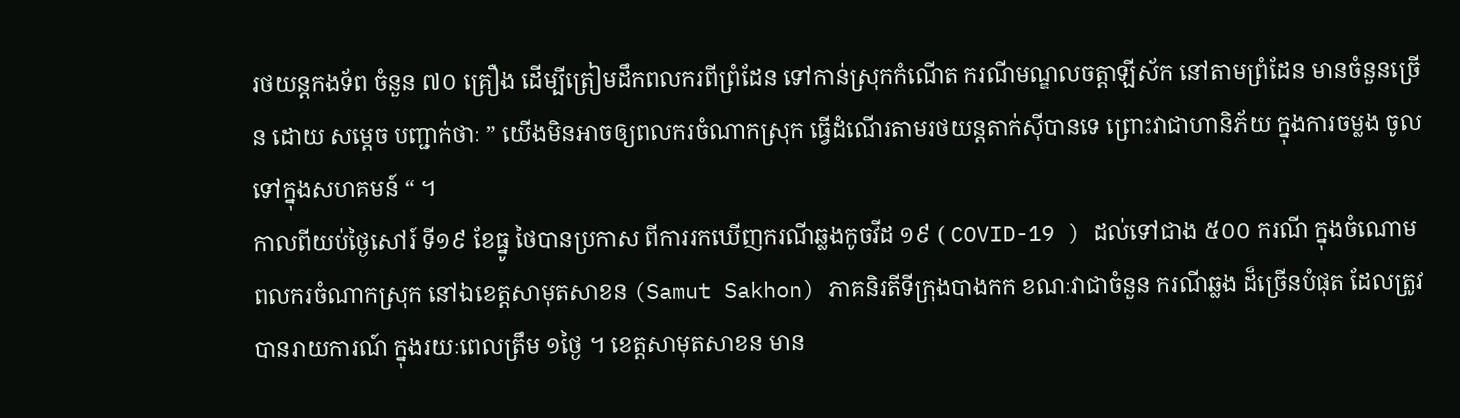រថយន្ដកងទ័ព ចំនួន ៧០ គ្រឿង ដើម្បីត្រៀមដឹកពលករពីព្រំដែន ទៅកាន់ស្រុកកំណើត ករណីមណ្ឌលចត្តាឡីស័ក នៅតាមព្រំដែន មានចំនួនច្រើន ដោយ សម្តេច បញ្ជាក់ថាៈ ” យើងមិនអាចឲ្យពលករចំណាកស្រុក ធ្វើដំណើរតាមរថយន្តតាក់ស៊ីបានទេ ព្រោះវាជាហានិភ័យ ក្នុងការចម្លង ចូលទៅក្នុងសហគមន៍ “ ។
កាលពីយប់ថ្ងៃសៅរ៍ ទី១៩ ខែធ្នូ ថៃបានប្រកាស ពីការរកឃើញករណីឆ្លងកូចវីដ ១៩ ( COVID-19 ) ដល់ទៅជាង ៥០០ ករណី ក្នុងចំណោមពលករចំណាកស្រុក នៅឯខេត្តសាមុតសាខន (Samut Sakhon) ភាគនិរតីទីក្រុងបាងកក ខណៈវាជាចំនួន ករណីឆ្លង ដ៏ច្រើនបំផុត ដែលត្រូវបានរាយការណ៍ ក្នុងរយៈពេលត្រឹម ១ថ្ងៃ ។ ខេត្តសាមុតសាខន មាន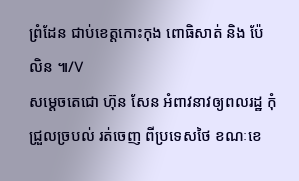ព្រំដែន ជាប់ខេត្តកោះកុង ពោធិសាត់ និង ប៉ែលិន ៕/V
សម្ដេចតេជោ ហ៊ុន សែន អំពាវនាវឲ្យពលរដ្ឋ កុំជ្រួលច្របល់ រត់ចេញ ពីប្រទេសថៃ ខណៈខេ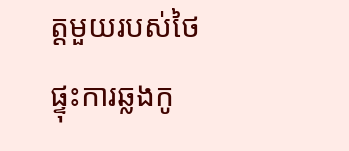ត្ដមួយរបស់ថៃ ផ្ទុះការឆ្លងកូ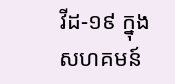វីដ-១៩ ក្នុងសហគមន៍